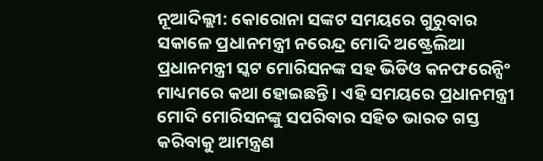ନୂଆଦିଲ୍ଲୀ: କୋରୋନା ସଙ୍କଟ ସମୟରେ ଗୁରୁବାର ସକାଳେ ପ୍ରଧାନମନ୍ତ୍ରୀ ନରେନ୍ଦ୍ର ମୋଦି ଅଷ୍ଟ୍ରେଲିଆ ପ୍ରଧାନମନ୍ତ୍ରୀ ସ୍କଟ ମୋରିସନଙ୍କ ସହ ଭିଡିଓ କନଫରେନ୍ସିଂ ମାଧ୍ୟମରେ କଥା ହୋଇଛନ୍ତି । ଏହି ସମୟରେ ପ୍ରଧାନମନ୍ତ୍ରୀ ମୋଦି ମୋରିସନଙ୍କୁ ସପରିବାର ସହିତ ଭାରତ ଗସ୍ତ କରିବାକୁ ଆମନ୍ତ୍ରଣ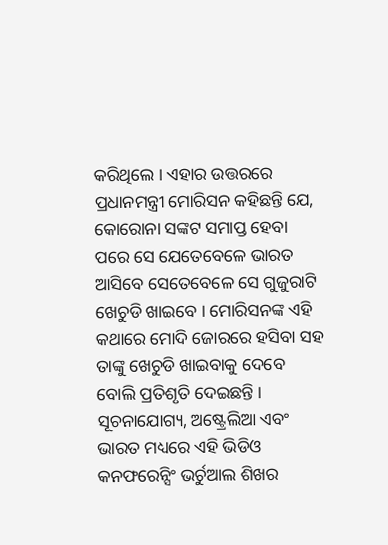କରିଥିଲେ । ଏହାର ଉତ୍ତରରେ ପ୍ରଧାନମନ୍ତ୍ରୀ ମୋରିସନ କହିଛନ୍ତି ଯେ, କୋରୋନା ସଙ୍କଟ ସମାପ୍ତ ହେବା ପରେ ସେ ଯେତେବେଳେ ଭାରତ ଆସିବେ ସେତେବେଳେ ସେ ଗୁଜୁରାଟି ଖେଚୁଡି ଖାଇବେ । ମୋରିସନଙ୍କ ଏହି କଥାରେ ମୋଦି ଜୋରରେ ହସିବା ସହ ତାଙ୍କୁ ଖେଚୁଡି ଖାଇବାକୁ ଦେବେ ବୋଲି ପ୍ରତିଶୃତି ଦେଇଛନ୍ତି ।
ସୂଚନାଯୋଗ୍ୟ, ଅଷ୍ଟ୍ରେଲିଆ ଏବଂ ଭାରତ ମଧ୍ୟରେ ଏହି ଭିଡିଓ କନଫରେନ୍ସିଂ ଭର୍ଚୁଆଲ ଶିଖର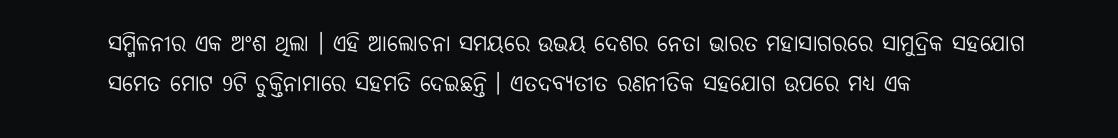ସମ୍ମିଳନୀର ଏକ ଅଂଶ ଥିଲା । ଏହି ଆଲୋଚନା ସମୟରେ ଉଭୟ ଦେଶର ନେତା ଭାରତ ମହାସାଗରରେ ସାମୁଦ୍ରିକ ସହଯୋଗ ସମେତ ମୋଟ 9ଟି ଚୁକ୍ତିନାମାରେ ସହମତି ଦେଇଛନ୍ତି । ଏତଦବ୍ୟତୀତ ରଣନୀତିକ ସହଯୋଗ ଉପରେ ମଧ୍ୟ ଏକ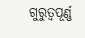ଗୁରୁତ୍ୱପୂର୍ଣ୍ଣ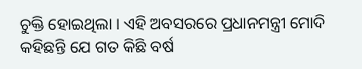ଚୁକ୍ତି ହୋଇଥିଲା । ଏହି ଅବସରରେ ପ୍ରଧାନମନ୍ତ୍ରୀ ମୋଦି କହିଛନ୍ତି ଯେ ଗତ କିଛି ବର୍ଷ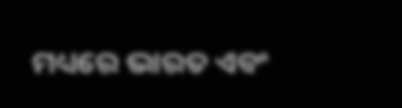ମଧ୍ୟରେ ଭାରତ ଏବଂ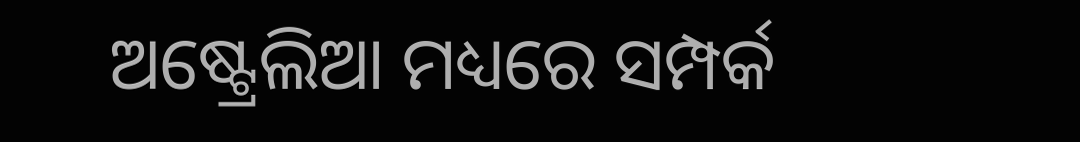ଅଷ୍ଟ୍ରେଲିଆ ମଧ୍ୟରେ ସମ୍ପର୍କ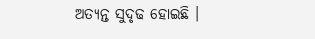ଅତ୍ୟନ୍ତ ସୁଦୃଢ ହୋଇଛି ।